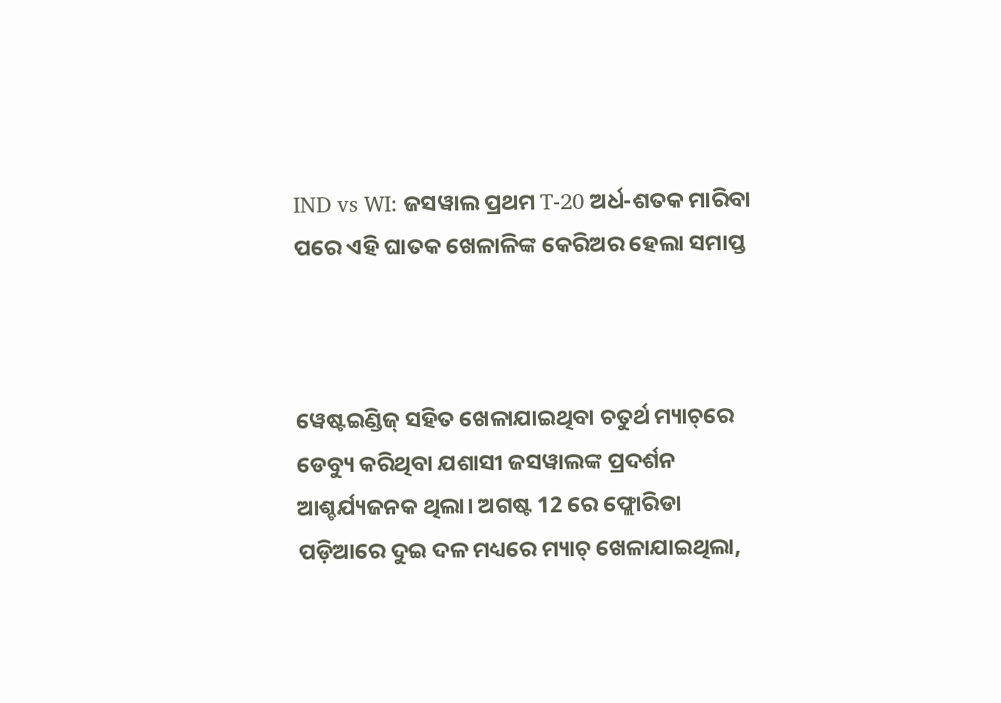IND vs WI: ଜସୱାଲ ପ୍ରଥମ T-20 ଅର୍ଧ-ଶତକ ମାରିବା ପରେ ଏହି ଘାତକ ଖେଳାଳିଙ୍କ କେରିଅର ହେଲା ସମାପ୍ତ



ୱେଷ୍ଟଇଣ୍ଡିଜ୍ ସହିତ ଖେଳାଯାଇଥିବା ଚତୁର୍ଥ ମ୍ୟାଚ୍‌ରେ ଡେବ୍ୟୁ କରିଥିବା ଯଶାସୀ ଜସୱାଲଙ୍କ ପ୍ରଦର୍ଶନ ଆଶ୍ଚର୍ଯ୍ୟଜନକ ଥିଲା। ଅଗଷ୍ଟ 12 ରେ ଫ୍ଲୋରିଡା ପଡ଼ିଆରେ ଦୁଇ ଦଳ ମଧ୍ୟରେ ମ୍ୟାଚ୍ ଖେଳାଯାଇଥିଲା,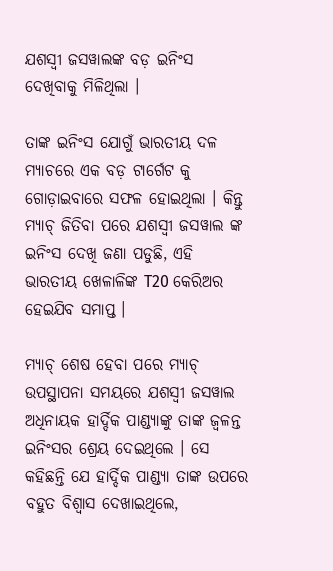ଯଶସ୍ୱୀ ଜସୱାଲଙ୍କ ବଡ଼ ଇନିଂସ ଦେଖିବାକୁ ମିଳିଥିଲା ।

ତାଙ୍କ ଇନିଂସ ଯୋଗୁଁ ଭାରତୀୟ ଦଳ ମ୍ୟାଚରେ ଏକ ବଡ଼ ଟାର୍ଗେଟ କୁ ଗୋଡ଼ାଇବାରେ ସଫଳ ହୋଇଥିଲା । କିନ୍ତୁ ମ୍ୟାଚ୍ ଜିତିବା ପରେ ଯଶସ୍ୱୀ ଜସୱାଲ ଙ୍କ ଇନିଂସ ଦେଖି ଜଣା ପଡୁଛି, ଏହି ଭାରତୀୟ ଖେଳାଳିଙ୍କ T20 କେରିଅର ହେଇଯିବ ସମାପ୍ତ ।

ମ୍ୟାଚ୍ ଶେଷ ହେବା ପରେ ମ୍ୟାଚ୍ ଉପସ୍ଥାପନା ସମୟରେ ଯଶସ୍ୱୀ ଜସୱାଲ ଅଧିନାୟକ ହାର୍ଦ୍ଦିକ ପାଣ୍ଡ୍ୟାଙ୍କୁ ତାଙ୍କ ଜ୍ୱଳନ୍ତ ଇନିଂସର ଶ୍ରେୟ ଦେଇଥିଲେ । ସେ କହିଛନ୍ତି ଯେ ହାର୍ଦ୍ଦିକ ପାଣ୍ଡ୍ୟା ତାଙ୍କ ଉପରେ ବହୁତ ବିଶ୍ୱାସ ଦେଖାଇଥିଲେ,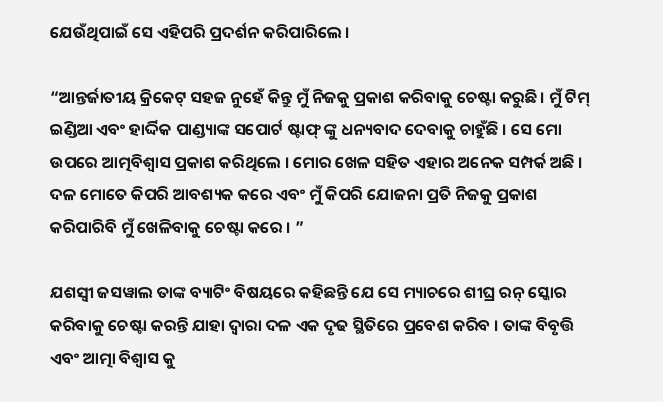ଯେଉଁଥିପାଇଁ ସେ ଏହିପରି ପ୍ରଦର୍ଶନ କରିପାରିଲେ ।

“ଆନ୍ତର୍ଜାତୀୟ କ୍ରିକେଟ୍ ସହଜ ନୁହେଁ କିନ୍ତୁ ମୁଁ ନିଜକୁ ପ୍ରକାଶ କରିବାକୁ ଚେଷ୍ଟା କରୁଛି। ମୁଁ ଟିମ୍ ଇଣ୍ଡିଆ ଏବଂ ହାର୍ଦ୍ଦିକ ପାଣ୍ଡ୍ୟାଙ୍କ ସପୋର୍ଟ ଷ୍ଟାଫ୍ ଙ୍କୁ ଧନ୍ୟବାଦ ଦେବାକୁ ଚାହୁଁଛି । ସେ ମୋ ଉପରେ ଆତ୍ମବିଶ୍ୱାସ ପ୍ରକାଶ କରିଥିଲେ । ମୋର ଖେଳ ସହିତ ଏହାର ଅନେକ ସମ୍ପର୍କ ଅଛି । ଦଳ ମୋତେ କିପରି ଆବଶ୍ୟକ କରେ ଏବଂ ମୁଁ କିପରି ଯୋଜନା ପ୍ରତି ନିଜକୁ ପ୍ରକାଶ କରିପାରିବି ମୁଁ ଖେଳିବାକୁ ଚେଷ୍ଟା କରେ । ”

ଯଶସ୍ୱୀ ଜସୱାଲ ତାଙ୍କ ବ୍ୟାଟିଂ ବିଷୟରେ କହିଛନ୍ତି ଯେ ସେ ମ୍ୟାଚରେ ଶୀଘ୍ର ରନ୍ ସ୍କୋର କରିବାକୁ ଚେଷ୍ଟା କରନ୍ତି ଯାହା ଦ୍ୱାରା ଦଳ ଏକ ଦୃଢ ସ୍ଥିତିରେ ପ୍ରବେଶ କରିବ । ତାଙ୍କ ବିବୃତ୍ତି ଏବଂ ଆତ୍ମା ବିଶ୍ୱାସ କୁ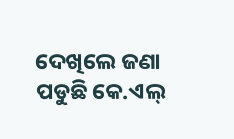ଦେଖିଲେ ଜଣା ପଡୁଛି କେ.ଏଲ୍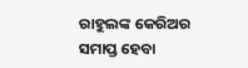ରାହୁଲଙ୍କ କେରିଅର ସମାପ୍ତ ହେବା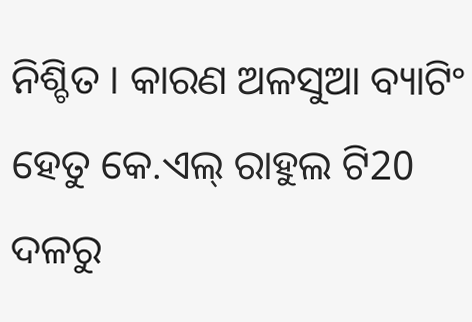ନିଶ୍ଚିତ । କାରଣ ଅଳସୁଆ ବ୍ୟାଟିଂ ହେତୁ କେ.ଏଲ୍ ରାହୁଲ ଟି20 ଦଳରୁ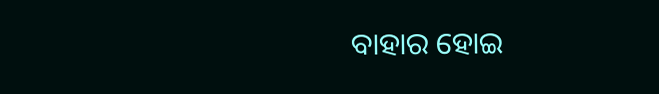ବାହାର ହୋଇ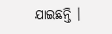ଯାଇଛନ୍ତି ।